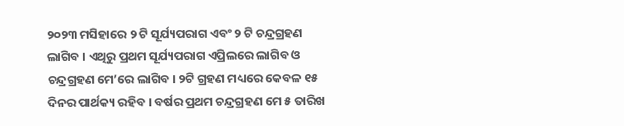୨୦୨୩ ମସିହାରେ ୨ ଟି ସୂର୍ଯ୍ୟପରାଗ ଏବଂ ୨ ଟି ଚନ୍ଦ୍ରଗ୍ରହଣ ଲାଗିବ । ଏଥିରୁ ପ୍ରଥମ ସୂର୍ଯ୍ୟପରାଗ ଏପ୍ରିଲରେ ଲାଗିବ ଓ ଚନ୍ଦ୍ରଗ୍ରହଣ ମେ’ରେ ଲାଗିବ । ୨ଟି ଗ୍ରହଣ ମଧ୍ୟରେ କେବଳ ୧୫ ଦିନର ପାର୍ଥକ୍ୟ ରହିବ । ବର୍ଷର ପ୍ରଥମ ଚନ୍ଦ୍ରଗ୍ରହଣ ମେ ୫ ତାରିଖ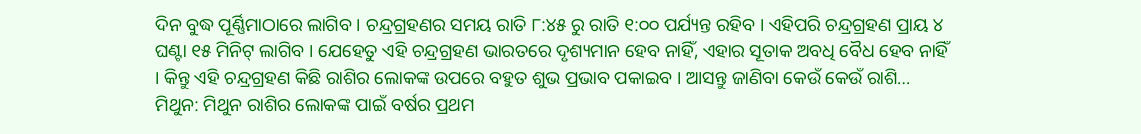ଦିନ ବୁଦ୍ଧ ପୂର୍ଣ୍ଣିମାଠାରେ ଲାଗିବ । ଚନ୍ଦ୍ରଗ୍ରହଣର ସମୟ ରାତି ୮:୪୫ ରୁ ରାତି ୧:୦୦ ପର୍ଯ୍ୟନ୍ତ ରହିବ । ଏହିପରି ଚନ୍ଦ୍ରଗ୍ରହଣ ପ୍ରାୟ ୪ ଘଣ୍ଟା ୧୫ ମିନିଟ୍ ଲାଗିବ । ଯେହେତୁ ଏହି ଚନ୍ଦ୍ରଗ୍ରହଣ ଭାରତରେ ଦୃଶ୍ୟମାନ ହେବ ନାହିଁ, ଏହାର ସୂତାକ ଅବଧି ବୈଧ ହେବ ନାହିଁ । କିନ୍ତୁ ଏହି ଚନ୍ଦ୍ରଗ୍ରହଣ କିଛି ରାଶିର ଲୋକଙ୍କ ଉପରେ ବହୁତ ଶୁଭ ପ୍ରଭାବ ପକାଇବ । ଆସନ୍ତୁ ଜାଣିବା କେଉଁ କେଉଁ ରାଶି…
ମିଥୁନ: ମିଥୁନ ରାଶିର ଲୋକଙ୍କ ପାଇଁ ବର୍ଷର ପ୍ରଥମ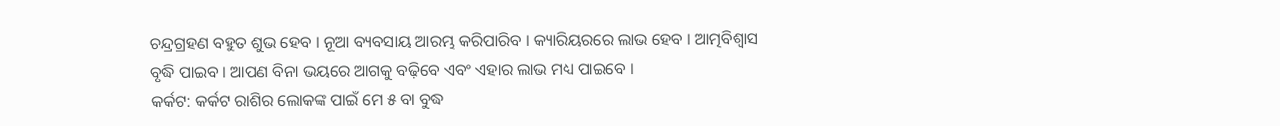ଚନ୍ଦ୍ରଗ୍ରହଣ ବହୁତ ଶୁଭ ହେବ । ନୂଆ ବ୍ୟବସାୟ ଆରମ୍ଭ କରିପାରିବ । କ୍ୟାରିୟରରେ ଲାଭ ହେବ । ଆତ୍ମବିଶ୍ୱାସ ବୃଦ୍ଧି ପାଇବ । ଆପଣ ବିନା ଭୟରେ ଆଗକୁ ବଢ଼ିବେ ଏବଂ ଏହାର ଲାଭ ମଧ୍ୟ ପାଇବେ ।
କର୍କଟ: କର୍କଟ ରାଶିର ଲୋକଙ୍କ ପାଇଁ ମେ ୫ ବା ବୁଦ୍ଧ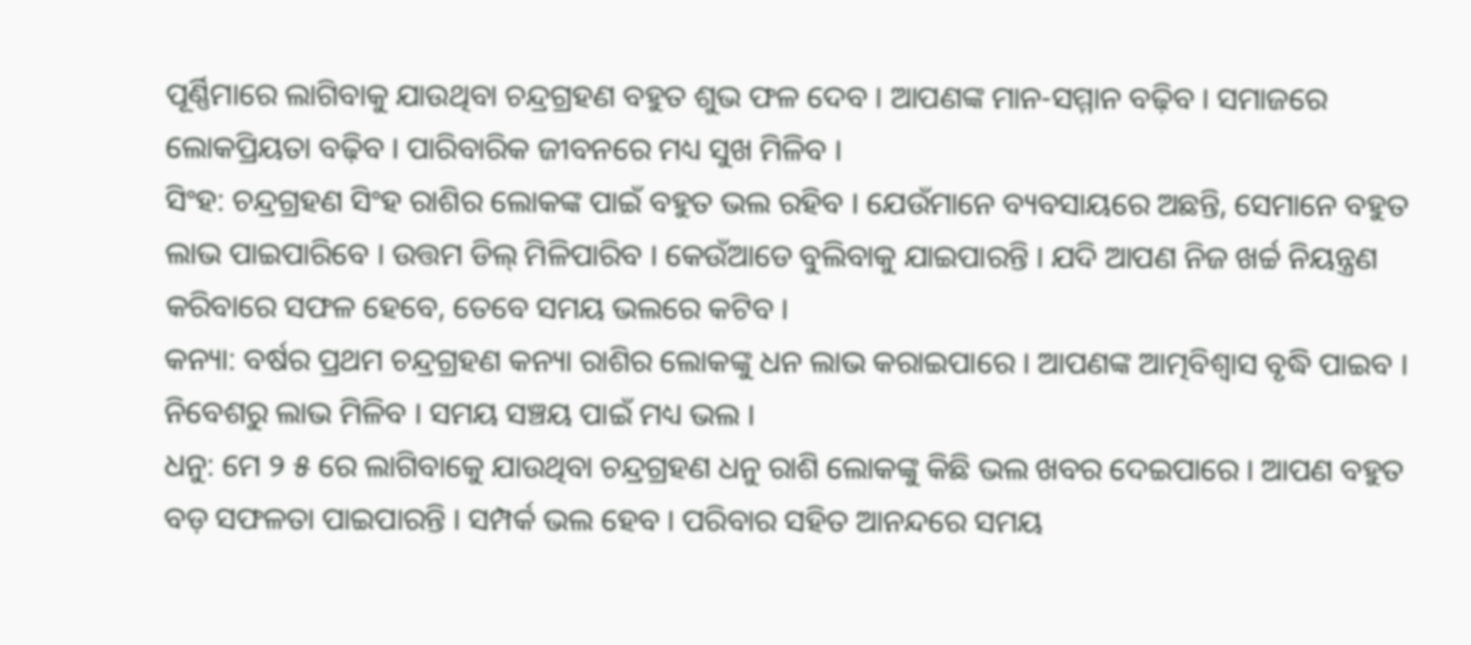ପୂର୍ଣ୍ଣିମାରେ ଲାଗିବାକୁ ଯାଉଥିବା ଚନ୍ଦ୍ରଗ୍ରହଣ ବହୁତ ଶୁଭ ଫଳ ଦେବ । ଆପଣଙ୍କ ମାନ-ସମ୍ମାନ ବଢ଼ିବ । ସମାଜରେ ଲୋକପ୍ରିୟତା ବଢ଼ିବ । ପାରିବାରିକ ଜୀବନରେ ମଧ୍ୟ ସୁଖ ମିଳିବ ।
ସିଂହ: ଚନ୍ଦ୍ରଗ୍ରହଣ ସିଂହ ରାଶିର ଲୋକଙ୍କ ପାଇଁ ବହୁତ ଭଲ ରହିବ । ଯେଉଁମାନେ ବ୍ୟବସାୟରେ ଅଛନ୍ତି, ସେମାନେ ବହୁତ ଲାଭ ପାଇପାରିବେ । ଉତ୍ତମ ଡିଲ୍ ମିଳିପାରିବ । କେଉଁଆଡେ ବୁଲିବାକୁ ଯାଇପାରନ୍ତି । ଯଦି ଆପଣ ନିଜ ଖର୍ଚ୍ଚ ନିୟନ୍ତ୍ରଣ କରିବାରେ ସଫଳ ହେବେ, ତେବେ ସମୟ ଭଲରେ କଟିବ ।
କନ୍ୟା: ବର୍ଷର ପ୍ରଥମ ଚନ୍ଦ୍ରଗ୍ରହଣ କନ୍ୟା ରାଶିର ଲୋକଙ୍କୁ ଧନ ଲାଭ କରାଇପାରେ । ଆପଣଙ୍କ ଆତ୍ମବିଶ୍ୱାସ ବୃଦ୍ଧି ପାଇବ । ନିବେଶରୁ ଲାଭ ମିଳିବ । ସମୟ ସଞ୍ଚୟ ପାଇଁ ମଧ୍ୟ ଭଲ ।
ଧନୁ: ମେ ୨ ୫ ରେ ଲାଗିବାକେୁ ଯାଉଥିବା ଚନ୍ଦ୍ରଗ୍ରହଣ ଧନୁ ରାଶି ଲୋକଙ୍କୁ କିଛି ଭଲ ଖବର ଦେଇପାରେ । ଆପଣ ବହୁତ ବଡ଼ ସଫଳତା ପାଇପାରନ୍ତି । ସମ୍ପର୍କ ଭଲ ହେବ । ପରିବାର ସହିତ ଆନନ୍ଦରେ ସମୟ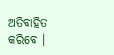ଅତିବାହିତ କରିବେ ।